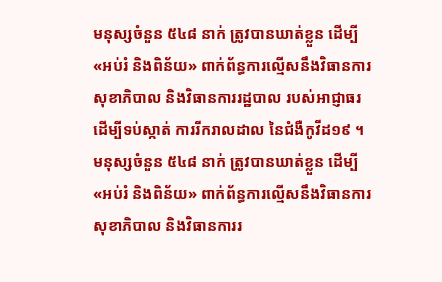មនុស្សចំនួន ៥៤៨ នាក់ ត្រូវបានឃាត់ខ្លួន ដើម្បី «អប់រំ និងពិន័យ» ពាក់ព័ន្ធការល្មើសនឹងវិធានការសុខាភិបាល និងវិធានការរដ្ឋបាល របស់អាជ្ញាធរ ដើម្បីទប់ស្កាត់ ការរីករាលដាល នៃជំងឺកូវីដ១៩ ។
មនុស្សចំនួន ៥៤៨ នាក់ ត្រូវបានឃាត់ខ្លួន ដើម្បី «អប់រំ និងពិន័យ» ពាក់ព័ន្ធការល្មើសនឹងវិធានការសុខាភិបាល និងវិធានការរ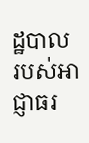ដ្ឋបាល របស់អាជ្ញាធរ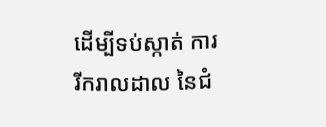ដើម្បីទប់ស្កាត់ ការរីករាលដាល នៃជំ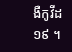ងឺកូវីដ១៩ ។